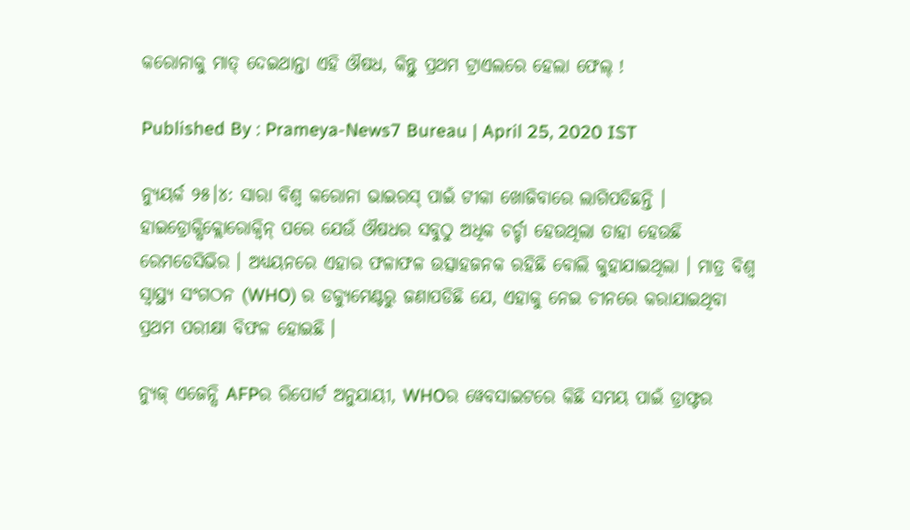କରୋନାକୁ ମାତ୍ ଦେଇଥାନ୍ତା ଏହି ଔଷଧ, କିନ୍ତୁ ପ୍ରଥମ ଟ୍ରାଏଲରେ ହେଲା ଫେଲ୍ !

Published By : Prameya-News7 Bureau | April 25, 2020 IST

ନ୍ୟୁୟର୍କ ୨୫।୪: ସାରା ବିଶ୍ବ କରୋନା ଭାଇରସ୍ ପାଇଁ ଟୀକା ଖୋଜିବାରେ ଲାଗିପଡିଛନ୍ତି । ହାଇଡ୍ରୋକ୍ସିକ୍ଲୋରୋକ୍ବିନ୍ ପରେ ଯେଉଁ ଔଷଧର ସବୁଠୁ ଅଧିକ ଚର୍ଚ୍ଚା ହେଉଥିଲା ତାହା ହେଉଛି ରେମଡେସିଭିର । ଅଧ୍ୟୟନରେ ଏହାର ଫଳାଫଳ ଉତ୍ସାହଜନକ ରହିଛି ବୋଲି କୁହାଯାଇଥିଲା । ମାତ୍ର ବିଶ୍ବ ସ୍ବାସ୍ଥ୍ୟ ସଂଗଠନ (WHO) ର ଡକ୍ୟୁମେଣ୍ଟରୁ ଜଣାପଡିଛି ଯେ, ଏହାକୁ ନେଇ ଚୀନରେ କରାଯାଇଥିବା ପ୍ରଥମ ପରୀକ୍ଷା ବିଫଳ ହୋଇଛି ।

ନ୍ୟୁଜ୍ ଏଜେନ୍ସି AFPର ରିପୋର୍ଟ ଅନୁଯାୟୀ, WHOର ୱେବସାଇଟରେ କିଛି ସମୟ ପାଇଁ ଡ୍ରାଫ୍ଟର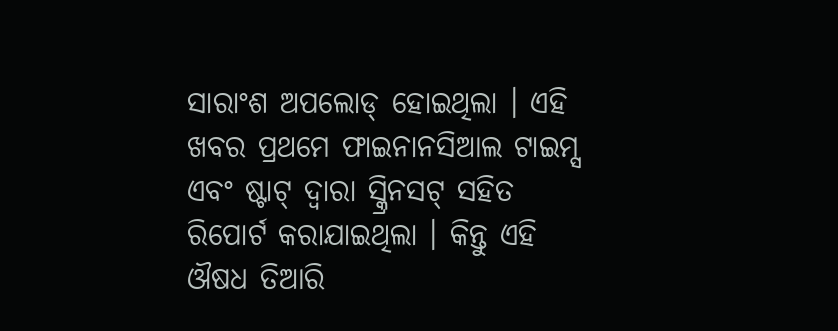ସାରାଂଶ ଅପଲୋଡ୍ ହୋଇଥିଲା । ଏହି ଖବର ପ୍ରଥମେ ଫାଇନାନସିଆଲ ଟାଇମ୍ସ ଏବଂ ଷ୍ଟାଟ୍ ଦ୍ବାରା ସ୍କ୍ରିନସଟ୍ ସହିତ ରିପୋର୍ଟ କରାଯାଇଥିଲା । କିନ୍ତୁ ଏହି ଔଷଧ ତିଆରି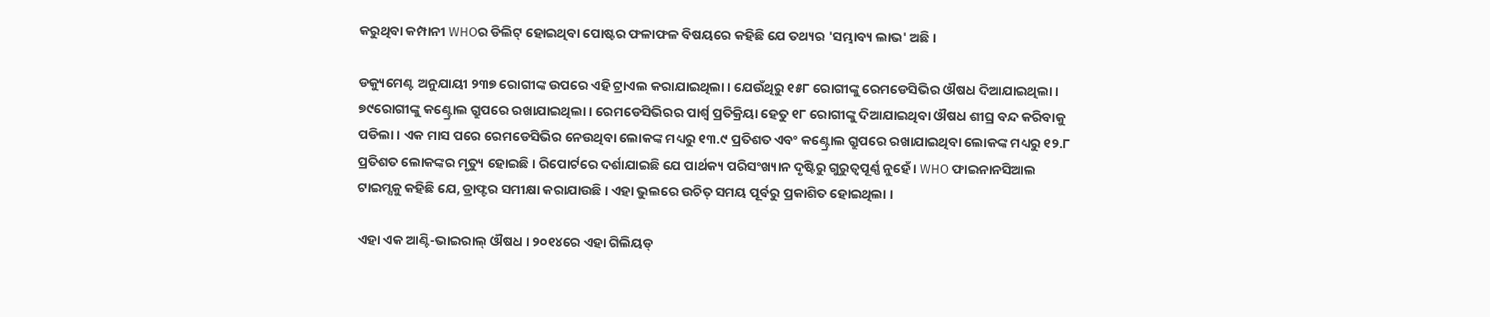କରୁଥିବା କମ୍ପାନୀ WHOର ଡିଲିଟ୍ ହୋଇଥିବା ପୋଷ୍ଟର ଫଳାଫଳ ବିଷୟରେ କହିଛି ଯେ ତଥ୍ୟର 'ସମ୍ଭାବ୍ୟ ଲାଭ' ଅଛି ।

ଡକ୍ୟୁମେଣ୍ଟ ଅନୁଯାୟୀ ୨୩୭ ରୋଗୀଙ୍କ ଉପରେ ଏହି ଟ୍ରାଏଲ କରାଯାଇଥିଲା । ଯେଉଁଥିରୁ ୧୫୮ ରୋଗୀଙ୍କୁ ରେମଡେସିଭିର ଔଷଧ ଦିଆଯାଇଥିଲା । ୭୯ରୋଗୀଙ୍କୁ କଣ୍ଟ୍ରୋଲ ଗ୍ରୁପରେ ରଖାଯାଇଥିଲା । ରେମଡେସିଭିରର ପାର୍ଶ୍ବ ପ୍ରତିକ୍ରିୟା ହେତୁ ୧୮ ରୋଗୀଙ୍କୁ ଦିଆଯାଇଥିବା ଔଷଧ ଶୀଘ୍ର ବନ୍ଦ କରିବାକୁ ପଡିଲା । ଏକ ମାସ ପରେ ରେମଡେସିଭିର ନେଉଥିବା ଲୋକଙ୍କ ମଧ୍ୟରୁ ୧୩.୯ ପ୍ରତିଶତ ଏବଂ କଣ୍ଟ୍ରୋଲ ଗ୍ରୁପରେ ରଖାଯାଇଥିବା ଲୋକଙ୍କ ମଧ୍ୟରୁ ୧୨.୮ ପ୍ରତିଶତ ଲୋକଙ୍କର ମୃତ୍ୟୁ ହୋଇଛି । ରିପୋର୍ଟରେ ଦର୍ଶାଯାଇଛି ଯେ ପାର୍ଥକ୍ୟ ପରିସଂଖ୍ୟାନ ଦୃଷ୍ଟିରୁ ଗୁରୁତ୍ବପୂର୍ଣ୍ଣ ନୁହେଁ । WHO ଫାଇନାନସିଆଲ ଟାଇମ୍ସକୁ କହିଛି ଯେ, ଡ୍ରାଫ୍ଟର ସମୀକ୍ଷା କରାଯାଉଛି । ଏହା ଭୁଲରେ ଉଚିତ୍ ସମୟ ପୂର୍ବରୁ ପ୍ରକାଶିତ ହୋଇଥିଲା ।

ଏହା ଏକ ଆଣ୍ଟି-ଭାଇରାଲ୍ ଔଷଧ । ୨୦୧୪ରେ ଏହା ଗିଲିୟଡ୍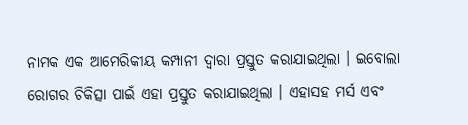ନାମକ ଏକ ଆମେରିକୀୟ କମ୍ପାନୀ ଦ୍ବାରା ପ୍ରସ୍ତୁତ କରାଯାଇଥିଲା । ଇବୋଲା ରୋଗର ଚିକିତ୍ସା ପାଇଁ ଏହା ପ୍ରସ୍ତୁତ କରାଯାଇଥିଲା । ଏହାସହ ମର୍ସ ଏବଂ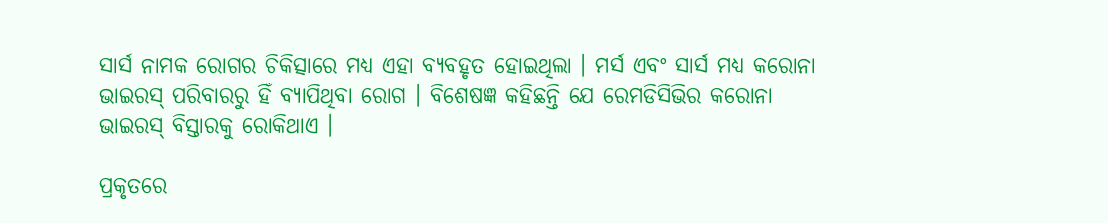ସାର୍ସ ନାମକ ରୋଗର ଚିକିତ୍ସାରେ ମଧ୍ୟ ଏହା ବ୍ୟବହୃତ ହୋଇଥିଲା । ମର୍ସ ଏବଂ ସାର୍ସ ମଧ୍ୟ କରୋନା ଭାଇରସ୍ ପରିବାରରୁ ହିଁ ବ୍ୟାପିଥିବା ରୋଗ । ବିଶେଷଜ୍ଞ କହିଛନ୍ତି ଯେ ରେମଡିସିଭିର କରୋନା ଭାଇରସ୍ ବିସ୍ତାରକୁ ରୋକିଥାଏ ।

ପ୍ରକୃତରେ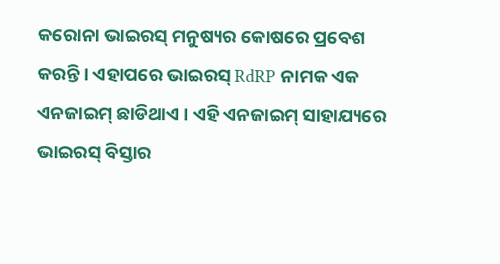କରୋନା ଭାଇରସ୍ ମନୁଷ୍ୟର କୋଷରେ ପ୍ରବେଶ କରନ୍ତି । ଏହାପରେ ଭାଇରସ୍ RdRP ନାମକ ଏକ ଏନଜାଇମ୍ ଛାଡିଥାଏ । ଏହି ଏନଜାଇମ୍ ସାହାଯ୍ୟରେ ଭାଇରସ୍ ବିସ୍ତାର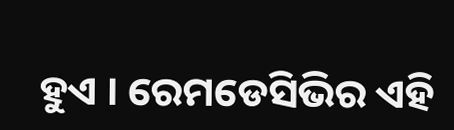ହୁଏ । ରେମଡେସିଭିର ଏହି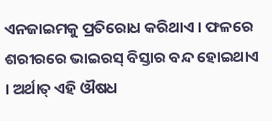ଏନଜାଇମକୁ ପ୍ରତିରୋଧ କରିଥାଏ । ଫଳରେ ଶରୀରରେ ଭାଇରସ୍ ବିସ୍ତାର ବନ୍ଦ ହୋଇଥାଏ । ଅର୍ଥାତ୍ ଏହି ଔଷଧ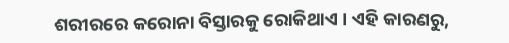ଶରୀରରେ କରୋନା ବିସ୍ତାରକୁ ରୋକିଥାଏ । ଏହି କାରଣରୁ,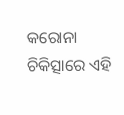କରୋନା ଚିକିତ୍ସାରେ ଏହି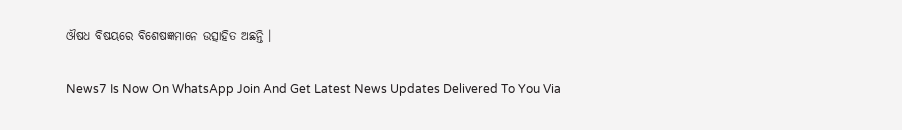ଔଷଧ ବିଷୟରେ ବିଶେଷଜ୍ଞମାନେ ଉତ୍ସାହିତ ଅଛନ୍ତି ।

News7 Is Now On WhatsApp Join And Get Latest News Updates Delivered To You Via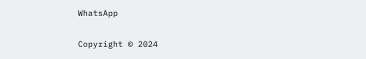WhatsApp

Copyright © 2024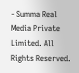- Summa Real Media Private Limited. All Rights Reserved.